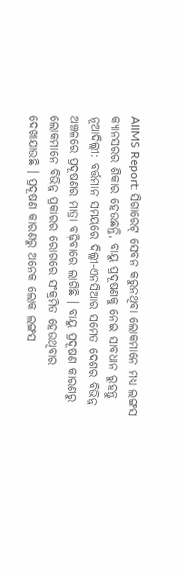AIIMS Report: ସିଗାରେଟ୍ ସେବନ କରୁନଥିବା ଲୋକମାନେ ମଧ୍ୟ ଲଙ୍ଗସ କ୍ୟାନସରର ଶିକାର ହେଉଛନ୍ତି, ବାୟୁ ପ୍ରଦୂଷଣକୁ ନେଇ ସାବଧାନ ରୁହନ୍ତୁ
ନୂଆଦିଲ୍ଲୀ: ବର୍ତ୍ତମାନ ସମୟରେ ଦିଲ୍ଲୀ-ଏନସିଆର ସମେତ ଦେଶର ବିଭିନ୍ନ ଅଞ୍ଚଳରେ ପ୍ରଦୂଷଣର ମାତ୍ରା ବଢ଼ିବାରେ ଲାଗିଛି । ବାୟୁ ପ୍ରଦୂଷଣ କାରଣରୁ ଲୋକମାନେ ବିଭିନ୍ନ ପ୍ରକାରର ରୋଗରେ ସଂକ୍ରମିତ ହେଉଥିବାର ଦେଖାଯାଉଛି । ପ୍ରଦୂଷଣ କାରଣରୁ ଅନେକ ଲୋକ ଲଙ୍ଗସ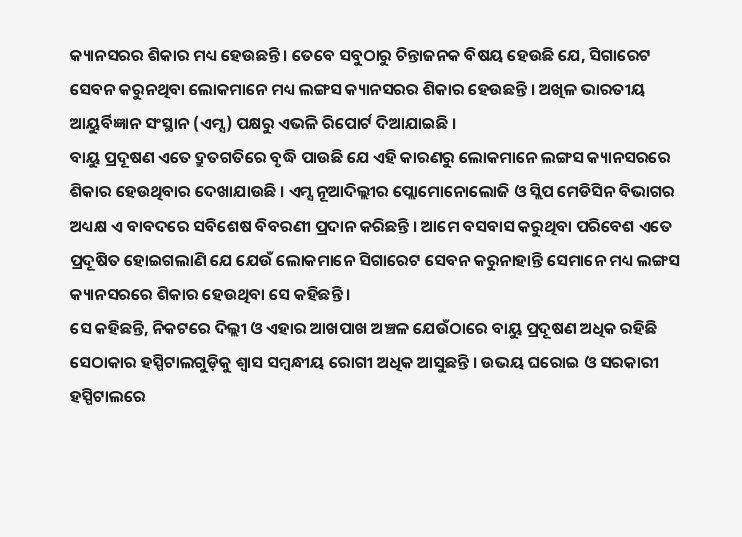କ୍ୟାନସରର ଶିକାର ମଧ୍ୟ ହେଉଛନ୍ତି । ତେବେ ସବୁଠାରୁ ଚିନ୍ତାଜନକ ବିଷୟ ହେଉଛି ଯେ, ସିଗାରେଟ ସେବନ କରୁନଥିବା ଲୋକମାନେ ମଧ୍ୟ ଲଙ୍ଗସ କ୍ୟାନସରର ଶିକାର ହେଉଛନ୍ତି । ଅଖିଳ ଭାରତୀୟ ଆୟୁର୍ବିଜ୍ଞାନ ସଂସ୍ଥାନ (ଏମ୍ସ) ପକ୍ଷରୁ ଏଭଳି ରିପୋର୍ଟ ଦିଆଯାଇଛି ।
ବାୟୁ ପ୍ରଦୂଷଣ ଏତେ ଦ୍ରୁତଗତିରେ ବୃଦ୍ଧି ପାଉଛି ଯେ ଏହି କାରଣରୁ ଲୋକମାନେ ଲଙ୍ଗସ କ୍ୟାନସରରେ ଶିକାର ହେଉଥିବାର ଦେଖାଯାଉଛି । ଏମ୍ସ ନୂଆଦିଲ୍ଲୀର ପ୍ଲୋମୋନୋଲୋଜି ଓ ସ୍ଲିପ ମେଡିସିନ ବିଭାଗର ଅଧ୍ୟକ୍ଷ ଏ ବାବଦରେ ସବିଶେଷ ବିବରଣୀ ପ୍ରଦାନ କରିଛନ୍ତି । ଆମେ ବସବାସ କରୁଥିବା ପରିବେଶ ଏତେ ପ୍ରଦୂଷିତ ହୋଇଗଲାଣି ଯେ ଯେଉଁ ଲୋକମାନେ ସିଗାରେଟ ସେବନ କରୁନାହାନ୍ତି ସେମାନେ ମଧ୍ୟ ଲଙ୍ଗସ କ୍ୟାନସରରେ ଶିକାର ହେଉଥିବା ସେ କହିଛନ୍ତି ।
ସେ କହିଛନ୍ତି, ନିକଟରେ ଦିଲ୍ଲୀ ଓ ଏହାର ଆଖପାଖ ଅଞ୍ଚଳ ଯେଉଁଠାରେ ବାୟୁ ପ୍ରଦୂଷଣ ଅଧିକ ରହିଛି ସେଠାକାର ହସ୍ପିଟାଲଗୁଡ଼ିକୁ ଶ୍ୱାସ ସମ୍ବନ୍ଧୀୟ ରୋଗୀ ଅଧିକ ଆସୁଛନ୍ତି । ଉଭୟ ଘରୋଇ ଓ ସରକାରୀ ହସ୍ପିଟାଲରେ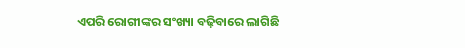ଏପରି ରୋଗୀଙ୍କର ସଂଖ୍ୟା ବଢ଼ିବାରେ ଲାଗିଛି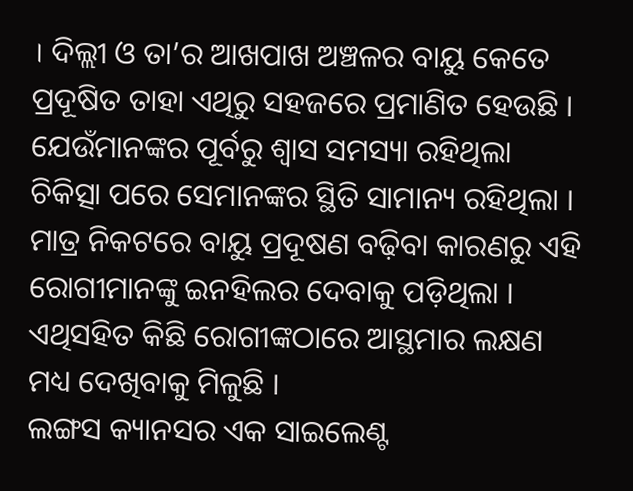। ଦିଲ୍ଲୀ ଓ ତା’ର ଆଖପାଖ ଅଞ୍ଚଳର ବାୟୁ କେତେ ପ୍ରଦୂଷିତ ତାହା ଏଥିରୁ ସହଜରେ ପ୍ରମାଣିତ ହେଉଛି । ଯେଉଁମାନଙ୍କର ପୂର୍ବରୁ ଶ୍ୱାସ ସମସ୍ୟା ରହିଥିଲା ଚିକିତ୍ସା ପରେ ସେମାନଙ୍କର ସ୍ଥିତି ସାମାନ୍ୟ ରହିଥିଲା । ମାତ୍ର ନିକଟରେ ବାୟୁ ପ୍ରଦୂଷଣ ବଢ଼ିବା କାରଣରୁ ଏହି ରୋଗୀମାନଙ୍କୁ ଇନହିଲର ଦେବାକୁ ପଡ଼ିଥିଲା । ଏଥିସହିତ କିଛି ରୋଗୀଙ୍କଠାରେ ଆସ୍ଥମାର ଲକ୍ଷଣ ମଧ୍ୟ ଦେଖିବାକୁ ମିଳୁଛି ।
ଲଙ୍ଗସ କ୍ୟାନସର ଏକ ସାଇଲେଣ୍ଟ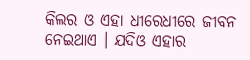କିଲର ଓ ଏହା ଧୀରେଧୀରେ ଜୀବନ ନେଇଥାଏ । ଯଦିଓ ଏହାର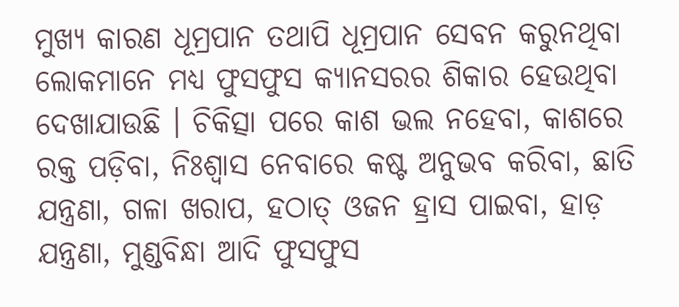ମୁଖ୍ୟ କାରଣ ଧୂମ୍ରପାନ ତଥାପି ଧୂମ୍ରପାନ ସେବନ କରୁନଥିବା ଲୋକମାନେ ମଧ୍ୟ ଫୁସଫୁସ କ୍ୟାନସରର ଶିକାର ହେଉଥିବା ଦେଖାଯାଉଛି । ଚିକିତ୍ସା ପରେ କାଶ ଭଲ ନହେବା, କାଶରେ ରକ୍ତ ପଡ଼ିବା, ନିଃଶ୍ୱାସ ନେବାରେ କଷ୍ଟ ଅନୁଭବ କରିବା, ଛାତି ଯନ୍ତ୍ରଣା, ଗଳା ଖରାପ, ହଠାତ୍ ଓଜନ ହ୍ରାସ ପାଇବା, ହାଡ଼ ଯନ୍ତ୍ରଣା, ମୁଣ୍ଡବିନ୍ଧା ଆଦି ଫୁସଫୁସ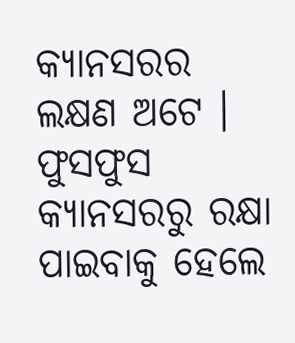କ୍ୟାନସରର ଲକ୍ଷଣ ଅଟେ । ଫୁସଫୁସ କ୍ୟାନସରରୁ ରକ୍ଷା ପାଇବାକୁ ହେଲେ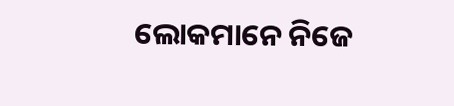ଲୋକମାନେ ନିଜେ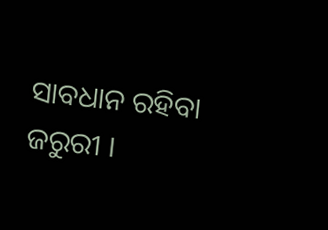ସାବଧାନ ରହିବା ଜରୁରୀ ।